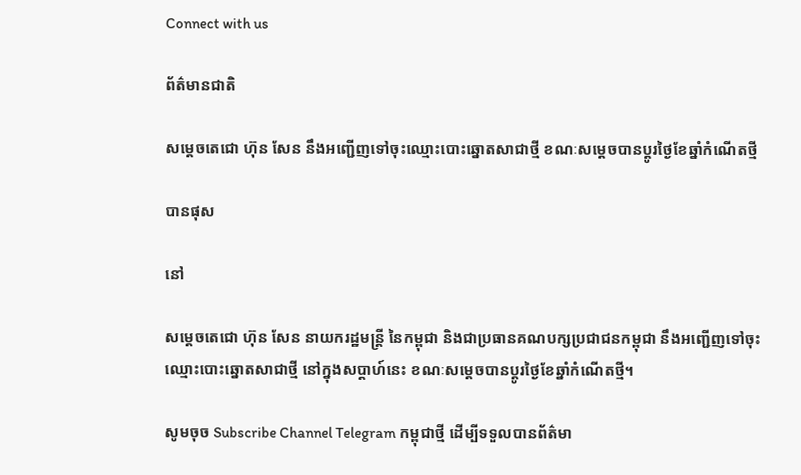Connect with us

ព័ត៌មានជាតិ

សម្ដេចតេជោ ហ៊ុន សែន នឹងអញ្ជើញទៅចុះឈ្មោះបោះឆ្នោតសាជាថ្មី ខណៈសម្ដេចបានប្ដូរថ្ងៃខែឆ្នាំកំណើតថ្មី

បានផុស

នៅ

សម្ដេចតេជោ ហ៊ុន សែន នាយករដ្ឋមន្ត្រី នៃកម្ពុជា និងជាប្រធានគណបក្សប្រជាជនកម្ពុជា នឹងអញ្ជើញទៅចុះឈ្មោះបោះឆ្នោតសាជាថ្មី នៅក្នុងសប្ដាហ៍នេះ ខណៈសម្ដេចបានប្ដូរថ្ងៃខែឆ្នាំកំណើតថ្មី។

សូមចុច Subscribe Channel Telegram កម្ពុជាថ្មី ដើម្បីទទួលបានព័ត៌មា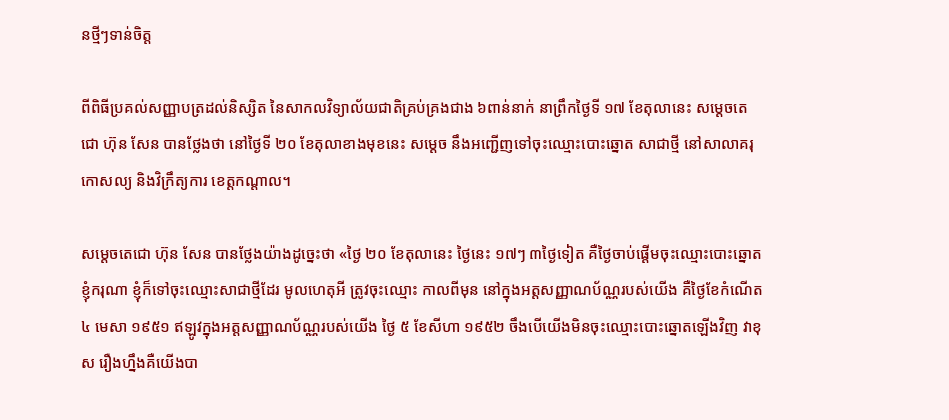នថ្មីៗទាន់ចិត្ត

ពីពិធីប្រគល់សញ្ញាបត្រដល់និស្សិត នៃសាកលវិទ្យាល័យជាតិគ្រប់គ្រងជាង ៦ពាន់នាក់ នាព្រឹកថ្ងៃទី ១៧ ខែតុលានេះ សម្ដេចតេជោ ហ៊ុន សែន បានថ្លែងថា នៅថ្ងៃទី ២០ ខែតុលាខាងមុខនេះ សម្ដេច នឹងអញ្ជើញទៅចុះឈ្មោះបោះឆ្នោត សាជាថ្មី នៅសាលាគរុកោសល្យ និងវិក្រឹត្យការ ខេត្តកណ្តាល។

សម្ដេចតេជោ ហ៊ុន សែន បានថ្លែងយ៉ាងដូច្នេះថា «ថ្ងៃ ២០ ខែតុលានេះ ថ្ងៃនេះ ១៧ៗ ៣ថ្ងៃទៀត គឺថ្ងៃចាប់ផ្ដើមចុះឈ្មោះបោះឆ្នោត ខ្ញុំករុណា ខ្ញុំក៏ទៅចុះឈ្មោះសាជាថ្មីដែរ មូលហេតុអី ត្រូវចុះឈ្មោះ កាលពីមុន នៅក្នុងអត្តសញ្ញាណប័ណ្ណរបស់យើង គឺថ្ងៃខែកំណើត ៤ មេសា ១៩៥១ ឥឡូវក្នុងអត្តសញ្ញាណប័ណ្ណរបស់យើង ថ្ងៃ ៥ ខែសីហា ១៩៥២ ចឹងបើយើងមិនចុះឈ្មោះបោះឆ្នោតឡើងវិញ វាខុស រឿងហ្នឹងគឺយើងបា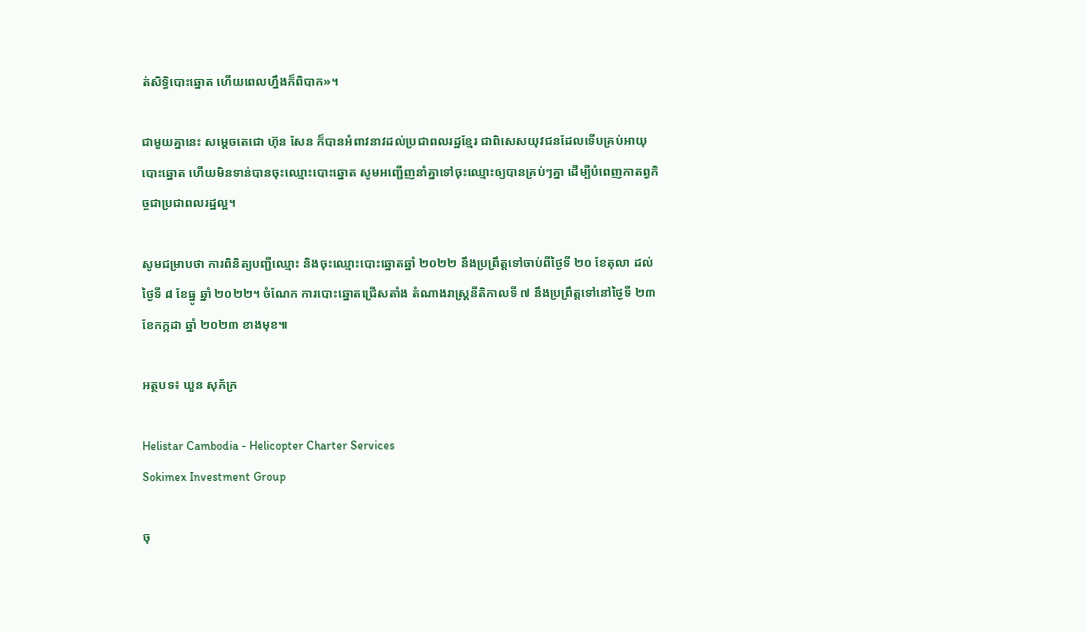ត់សិទ្ធិបោះឆ្នោត ហើយពេលហ្នឹងក៏ពិបាក»។

ជាមួយគ្នានេះ សម្ដេចតេជោ ហ៊ុន សែន ក៏បានអំពាវនាវដល់ប្រជាពលរដ្ឋខ្មែរ ជាពិសេសយុវជនដែលទើបគ្រប់អាយុបោះឆ្នោត ហើយមិនទាន់បានចុះឈ្មោះបោះឆ្នោត សូមអញ្ជើញនាំគ្នាទៅចុះឈ្មោះឲ្យបានគ្រប់ៗគ្នា ដើម្បីបំពេញកាតព្វកិច្ចជាប្រជាពលរដ្ឋល្អ។

សូមជម្រាបថា ការពិនិត្យបញ្ជីឈ្មោះ និងចុះឈ្មោះបោះឆ្នោតឆ្នាំ ២០២២ នឹងប្រព្រឹត្តទៅចាប់ពីថ្ងៃទី ២០ ខែតុលា ដល់ថ្ងៃទី ៨ ខែធ្នូ ឆ្នាំ ២០២២។ ចំណែក ការបោះឆ្នោតជ្រើសតាំង តំណាងរាស្រ្ដនីតិកាលទី ៧ នឹងប្រព្រឹត្តទៅនៅថ្ងៃទី ២៣ ខែកក្កដា ឆ្នាំ ២០២៣ ខាងមុខ៕

អត្ថបទ៖ ឃួន សុភ័ក្រ

Helistar Cambodia - Helicopter Charter Services
Sokimex Investment Group

ចុ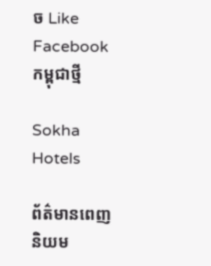ច Like Facebook កម្ពុជាថ្មី

Sokha Hotels

ព័ត៌មានពេញនិយម